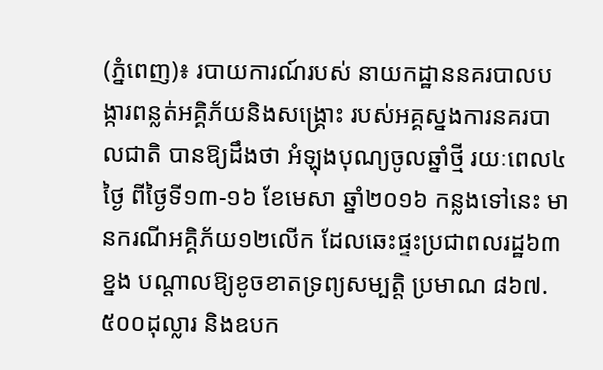(ភ្នំពេញ)៖ របាយការណ៍របស់ នាយកដ្ឋាននគរបាលបង្ការពន្លត់អគ្គិភ័យនិងសង្រ្គោះ របស់អគ្គស្នងការនគរបាលជាតិ បានឱ្យដឹងថា អំឡុងបុណ្យចូលឆ្នាំថ្មី រយៈពេល៤ថ្ងៃ ពីថ្ងៃទី១៣-១៦ ខែមេសា ឆ្នាំ២០១៦ កន្លងទៅនេះ មានករណីអគ្គិភ័យ១២លើក ដែលឆេះផ្ទះប្រជាពលរដ្ឋ៦៣ខ្នង បណ្តាលឱ្យខូចខាតទ្រព្យសម្បត្តិ ប្រមាណ ៨៦៧.៥០០ដុល្លារ និងឧបក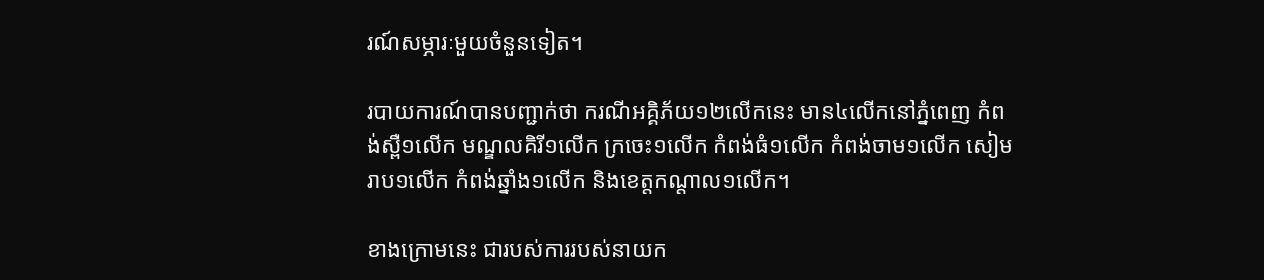រណ៍សម្ភារៈមួយចំនួនទៀត។

របាយការណ៍បានបញ្ជាក់ថា ករណីអគ្គិភ័យ១២លើកនេះ មាន៤លើកនៅភ្នំពេញ កំពង់ស្ពឺ១លើក មណ្ឌលគិរី១លើក ក្រចេះ១លើក កំពង់ធំ១លើក កំពង់ចាម១លើក សៀមរាប១លើក កំពង់ឆ្នាំង១លើក និងខេត្តកណ្តាល១លើក។

ខាងក្រោមនេះ ជារបស់ការរបស់នាយក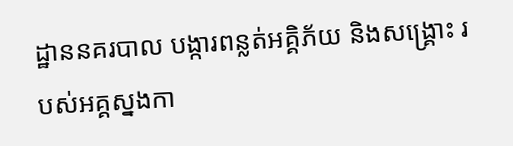ដ្ឋាននគរបាល បង្ការពន្លត់អគ្គិភ័យ និងសង្រ្គោះ របស់អគ្គស្នងកា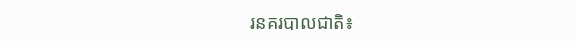រនគរបាលជាតិ៖